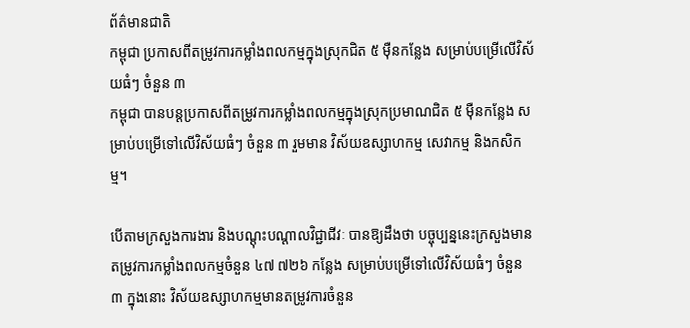ព័ត៌មានជាតិ
កម្ពុជា ប្រកាសពីតម្រូវការកម្លាំងពលកម្មក្នុងស្រុកជិត ៥ ម៉ឺនកន្លែង សម្រាប់បម្រើលើវិស័យធំៗ ចំនួន ៣
កម្ពុជា បានបន្តប្រកាសពីតម្រូវការកម្លាំងពលកម្មក្នុងស្រុកប្រមាណជិត ៥ ម៉ឺនកន្លែង សម្រាប់បម្រើទៅលើវិស័យធំៗ ចំនួន ៣ រួមមាន វិស័យឧស្សាហកម្ម សេវាកម្ម និងកសិកម្ម។

បើតាមក្រសួងការងារ និងបណ្ដុះបណ្ដាលវិជ្ជាជីវៈ បានឱ្យដឹងថា បច្ចុប្បន្ននេះក្រសួងមានតម្រូវការកម្លាំងពលកម្មចំនួន ៤៧ ៧២៦ កន្លែង សម្រាប់បម្រើទៅលើវិស័យធំៗ ចំនួន ៣ ក្នុងនោះ វិស័យឧស្សាហកម្មមានតម្រូវការចំនួន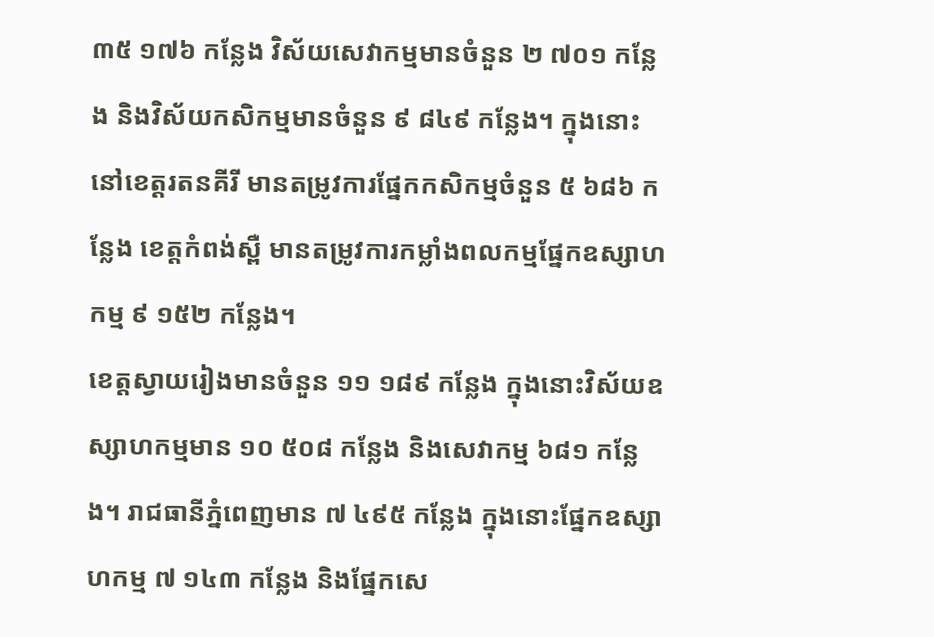៣៥ ១៧៦ កន្លែង វិស័យសេវាកម្មមានចំនួន ២ ៧០១ កន្លែង និងវិស័យកសិកម្មមានចំនួន ៩ ៨៤៩ កន្លែង។ ក្នុងនោះនៅខេត្តរតនគីរី មានតម្រូវការផ្នែកកសិកម្មចំនួន ៥ ៦៨៦ កន្លែង ខេត្តកំពង់ស្ពឺ មានតម្រូវការកម្លាំងពលកម្មផ្នែកឧស្សាហកម្ម ៩ ១៥២ កន្លែង។
ខេត្តស្វាយរៀងមានចំនួន ១១ ១៨៩ កន្លែង ក្នុងនោះវិស័យឧស្សាហកម្មមាន ១០ ៥០៨ កន្លែង និងសេវាកម្ម ៦៨១ កន្លែង។ រាជធានីភ្នំពេញមាន ៧ ៤៩៥ កន្លែង ក្នុងនោះផ្នែកឧស្សាហកម្ម ៧ ១៤៣ កន្លែង និងផ្នែកសេ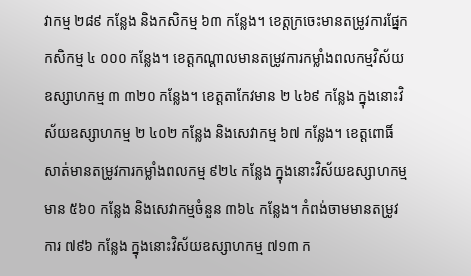វាកម្ម ២៨៩ កន្លែង និងកសិកម្ម ៦៣ កន្លែង។ ខេត្តក្រចេះមានតម្រូវការផ្នែកកសិកម្ម ៤ ០០០ កន្លែង។ ខេត្តកណ្តាលមានតម្រូវការកម្លាំងពលកម្មវិស័យឧស្សាហកម្ម ៣ ៣២០ កន្លែង។ ខេត្តតាកែវមាន ២ ៤៦៩ កន្លែង ក្នុងនោះវិស័យឧស្សាហកម្ម ២ ៤០២ កន្លែង និងសេវាកម្ម ៦៧ កន្លែង។ ខេត្តពោធិ៍សាត់មានតម្រូវការកម្លាំងពលកម្ម ៩២៤ កន្លែង ក្នុងនោះវិស័យឧស្សាហកម្មមាន ៥៦០ កន្លែង និងសេវាកម្មចំនួន ៣៦៤ កន្លែង។ កំពង់ចាមមានតម្រូវការ ៧៩៦ កន្លែង ក្នុងនោះវិស័យឧស្សាហកម្ម ៧១៣ ក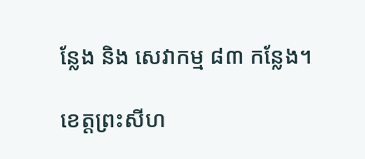ន្លែង និង សេវាកម្ម ៨៣ កន្លែង។

ខេត្តព្រះសីហ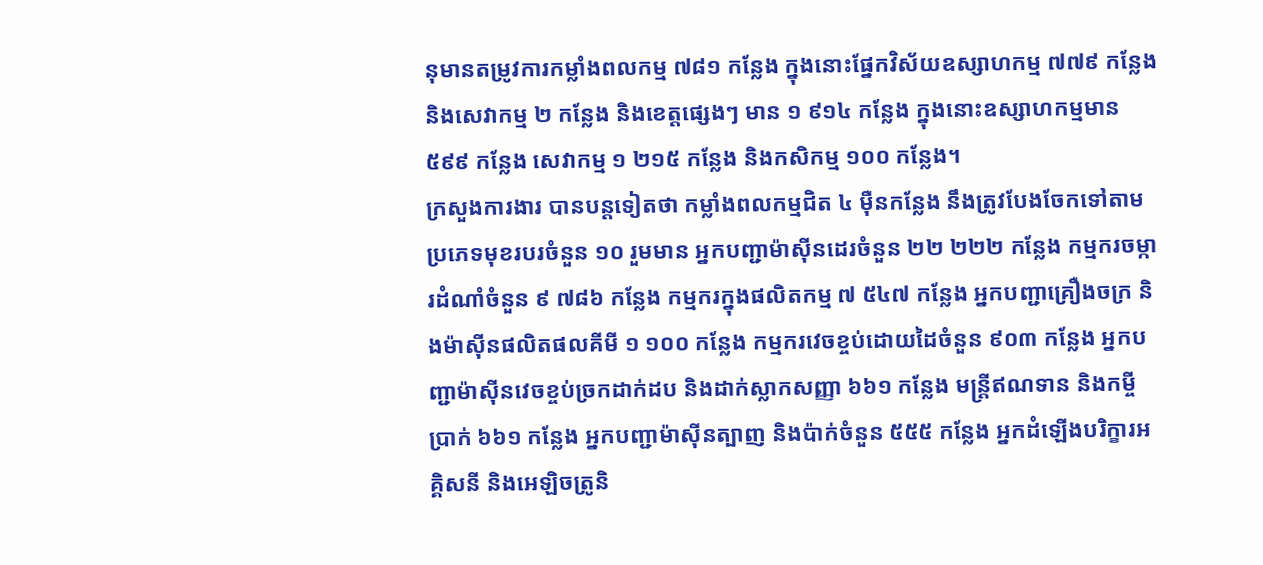នុមានតម្រូវការកម្លាំងពលកម្ម ៧៨១ កន្លែង ក្នុងនោះផ្នែកវិស័យឧស្សាហកម្ម ៧៧៩ កន្លែង និងសេវាកម្ម ២ កន្លែង និងខេត្តផ្សេងៗ មាន ១ ៩១៤ កន្លែង ក្នុងនោះឧស្សាហកម្មមាន ៥៩៩ កន្លែង សេវាកម្ម ១ ២១៥ កន្លែង និងកសិកម្ម ១០០ កន្លែង។
ក្រសួងការងារ បានបន្តទៀតថា កម្លាំងពលកម្មជិត ៤ ម៉ឺនកន្លែង នឹងត្រូវបែងចែកទៅតាមប្រភេទមុខរបរចំនួន ១០ រួមមាន អ្នកបញ្ជាម៉ាស៊ីនដេរចំនួន ២២ ២២២ កន្លែង កម្មករចម្ការដំណាំចំនួន ៩ ៧៨៦ កន្លែង កម្មករក្នុងផលិតកម្ម ៧ ៥៤៧ កន្លែង អ្នកបញ្ជាគ្រឿងចក្រ និងម៉ាស៊ីនផលិតផលគីមី ១ ១០០ កន្លែង កម្មករវេចខ្ចប់ដោយដៃចំនួន ៩០៣ កន្លែង អ្នកបញ្ជាម៉ាស៊ីនវេចខ្ចប់ច្រកដាក់ដប និងដាក់ស្លាកសញ្ញា ៦៦១ កន្លែង មន្ត្រីឥណទាន និងកម្ចីប្រាក់ ៦៦១ កន្លែង អ្នកបញ្ជាម៉ាស៊ីនត្បាញ និងប៉ាក់ចំនួន ៥៥៥ កន្លែង អ្នកដំឡើងបរិក្ខារអគ្គិសនី និងអេឡិចត្រូនិ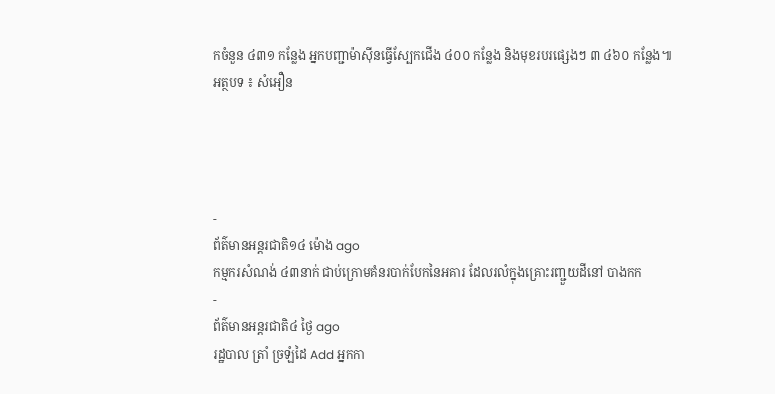កចំនួន ៤៣១ កន្លែង អ្នកបញ្ជាម៉ាស៊ីនធ្វើស្បែកជើង ៤០០ កន្លែង និងមុខរបរផ្សេងៗ ៣ ៤៦០ កន្លែង៕
អត្ថបទ ៖ សំអឿន




-
ព័ត៌មានអន្ដរជាតិ១៤ ម៉ោង ago
កម្មករសំណង់ ៤៣នាក់ ជាប់ក្រោមគំនរបាក់បែកនៃអគារ ដែលរលំក្នុងគ្រោះរញ្ជួយដីនៅ បាងកក
-
ព័ត៌មានអន្ដរជាតិ៤ ថ្ងៃ ago
រដ្ឋបាល ត្រាំ ច្រឡំដៃ Add អ្នកកា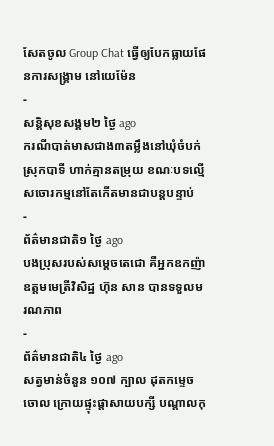សែតចូល Group Chat ធ្វើឲ្យបែកធ្លាយផែនការសង្គ្រាម នៅយេម៉ែន
-
សន្តិសុខសង្គម២ ថ្ងៃ ago
ករណីបាត់មាសជាង៣តម្លឹងនៅឃុំចំបក់ ស្រុកបាទី ហាក់គ្មានតម្រុយ ខណៈបទល្មើសចោរកម្មនៅតែកើតមានជាបន្តបន្ទាប់
-
ព័ត៌មានជាតិ១ ថ្ងៃ ago
បងប្រុសរបស់សម្ដេចតេជោ គឺអ្នកឧកញ៉ាឧត្តមមេត្រីវិសិដ្ឋ ហ៊ុន សាន បានទទួលមរណភាព
-
ព័ត៌មានជាតិ៤ ថ្ងៃ ago
សត្វមាន់ចំនួន ១០៧ ក្បាល ដុតកម្ទេចចោល ក្រោយផ្ទុះផ្ដាសាយបក្សី បណ្តាលកុ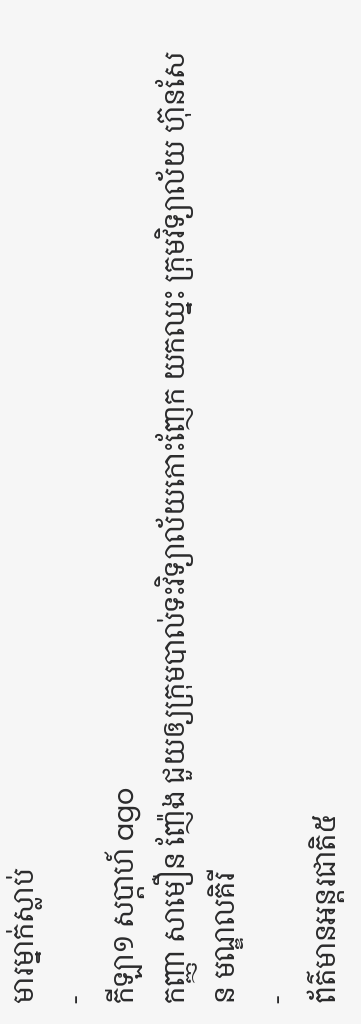មារម្នាក់ស្លាប់
-
កីឡា១ សប្តាហ៍ ago
កញ្ញា សាមឿន ញ៉ែង ជួយឲ្យក្រុមបាល់ទះវិទ្យាល័យកោះញែក យកឈ្នះ ក្រុមវិទ្យាល័យ ហ៊ុនសែន មណ្ឌលគិរី
-
ព័ត៌មានអន្ដរជាតិ៥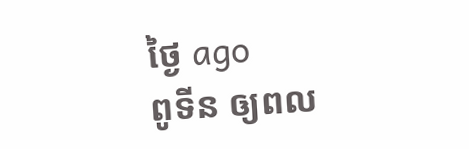ថ្ងៃ ago
ពូទីន ឲ្យពល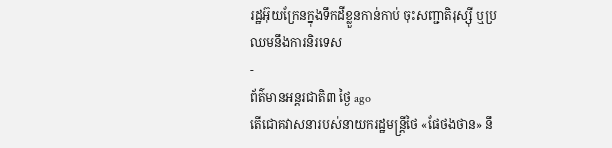រដ្ឋអ៊ុយក្រែនក្នុងទឹកដីខ្លួនកាន់កាប់ ចុះសញ្ជាតិរុស្ស៊ី ឬប្រឈមនឹងការនិរទេស
-
ព័ត៌មានអន្ដរជាតិ៣ ថ្ងៃ ago
តើជោគវាសនារបស់នាយករដ្ឋមន្ត្រីថៃ «ផែថងថាន» នឹ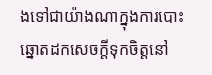ងទៅជាយ៉ាងណាក្នុងការបោះឆ្នោតដកសេចក្តីទុកចិត្តនៅ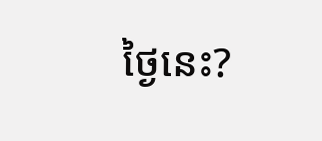ថ្ងៃនេះ?